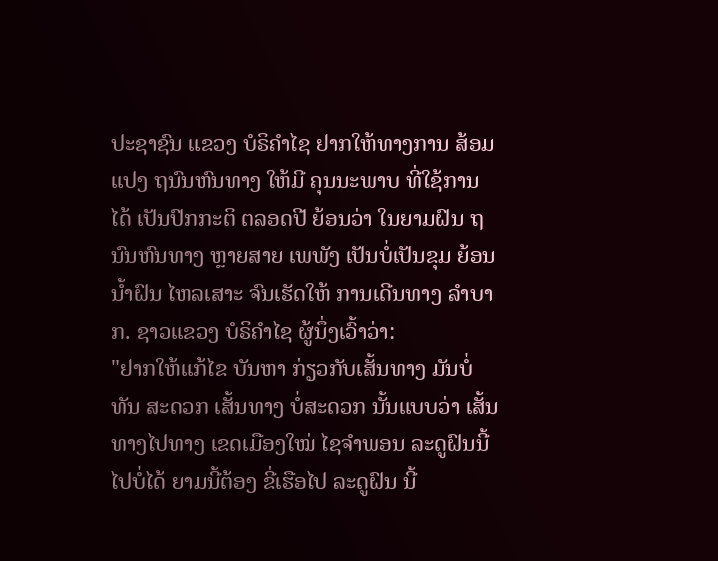ປະຊາຊົນ ແຂວງ ບໍຣິຄໍາໄຊ ຢາກໃຫ້ທາງການ ສ້ອມແປງ ຖນົນຫົນທາງ ໃຫ້ມີ ຄຸນນະພາບ ທີ່ໃຊ້ການໄດ້ ເປັນປົກກະຕິ ຕລອດປີ ຍ້ອນວ່າ ໃນຍາມຝົນ ຖນົນຫົນທາງ ຫຼາຍສາຍ ເພພັງ ເປັນບໍ່ເປັນຂຸມ ຍ້ອນນໍ້າຝົນ ໄຫລເສາະ ຈົນເຮັດໃຫ້ ການເດີນທາງ ລໍາບາກ. ຊາວແຂວງ ບໍຣິຄໍາໄຊ ຜູ້ນຶ່ງເວົ້າວ່າ:
"ຢາກໃຫ້ແກ້ໄຂ ບັນຫາ ກ່ຽວກັບເສັ້ນທາງ ມັນບໍ່ທັນ ສະດວກ ເສັ້ນທາງ ບໍ່ສະດວກ ນັ້ນແບບວ່າ ເສັ້ນທາງໄປທາງ ເຂດເມືອງໃໝ່ ໄຊຈໍາພອນ ລະດູຝົນນີ້ ໄປບໍ່ໄດ້ ຍາມນີ້ຕ້ອງ ຂີ່ເຮືອໄປ ລະດູຝົນ ນີ້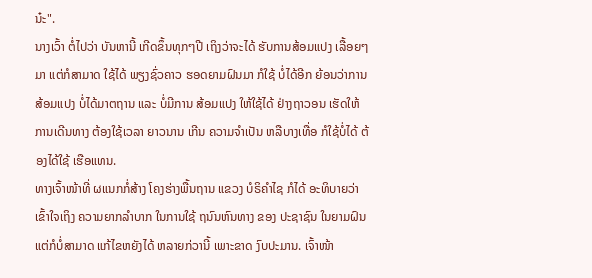ນ໋ະ".
ນາງເວົ້າ ຕໍ່ໄປວ່າ ບັນຫານີ້ ເກີດຂຶ້ນທຸກໆປີ ເຖິງວ່າຈະໄດ້ ຮັບການສ້ອມແປງ ເລື້ອຍໆມາ ແຕ່ກໍສາມາດ ໃຊ້ໄດ້ ພຽງຊົ່ວຄາວ ຮອດຍາມຝົນມາ ກໍໃຊ້ ບໍ່ໄດ້ອີກ ຍ້ອນວ່າການ ສ້ອມແປງ ບໍ່ໄດ້ມາຕຖານ ແລະ ບໍ່ມີການ ສ້ອມແປງ ໃຫ້ໃຊ້ໄດ້ ຢ່າງຖາວອນ ເຮັດໃຫ້ ການເດີນທາງ ຕ້ອງໃຊ້ເວລາ ຍາວນານ ເກີນ ຄວາມຈໍາເປັນ ຫລືບາງເທື່ອ ກໍໃຊ້ບໍ່ໄດ້ ຕ້ອງໄດ້ໃຊ້ ເຮືອແທນ.
ທາງເຈົ້າໜ້າທີ່ ຜແນກກໍ່ສ້າງ ໂຄງຮ່າງພື້ນຖານ ແຂວງ ບໍຣິຄໍາໄຊ ກໍໄດ້ ອະທິບາຍວ່າ ເຂົ້າໃຈເຖິງ ຄວາມຍາກລໍາບາກ ໃນການໃຊ້ ຖນົນຫົນທາງ ຂອງ ປະຊາຊົນ ໃນຍາມຝົນ ແຕ່ກໍບໍ່ສາມາດ ແກ້ໄຂຫຍັງໄດ້ ຫລາຍກ່ວານີ້ ເພາະຂາດ ງົບປະມານ. ເຈົ້າໜ້າ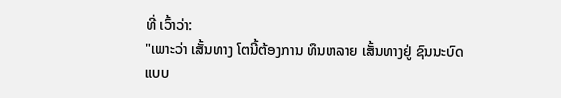ທີ່ ເວົ້າວ່າ:
"ເພາະວ່າ ເສັ້ນທາງ ໂຕນີ້ຕ້ອງການ ທຶນຫລາຍ ເສັ້ນທາງຢູ່ ຊົນນະບົດ ແບບ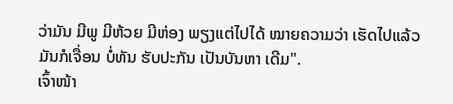ວ່າມັນ ມີພູ ມີຫ້ວຍ ມີຫ່ອງ ພຽງແຕ່ໄປໄດ້ ໝາຍຄວາມວ່າ ເຮັດໄປແລ້ວ ມັນກໍເຈື່ອນ ບໍ່ທັນ ຮັບປະກັນ ເປັນບັນຫາ ເດີມ".
ເຈົ້າໜ້າ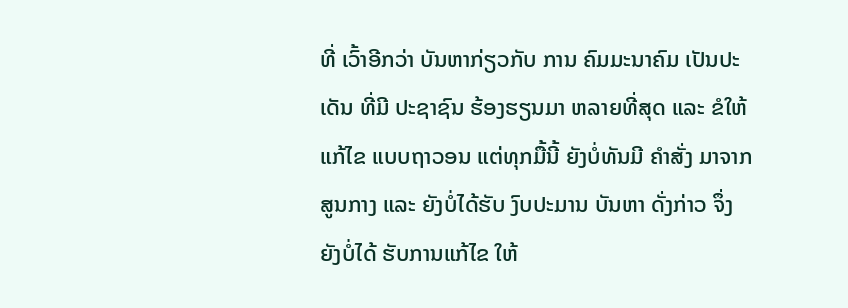ທີ່ ເວົ້າອີກວ່າ ບັນຫາກ່ຽວກັບ ການ ຄົມມະນາຄົມ ເປັນປະເດັນ ທີ່ມີ ປະຊາຊົນ ຮ້ອງຮຽນມາ ຫລາຍທີ່ສຸດ ແລະ ຂໍໃຫ້ແກ້ໄຂ ແບບຖາວອນ ແຕ່ທຸກມື້ນີ້ ຍັງບໍ່ທັນມີ ຄໍາສັ່ງ ມາຈາກສູນກາງ ແລະ ຍັງບໍ່ໄດ້ຮັບ ງົບປະມານ ບັນຫາ ດັ່ງກ່າວ ຈຶ່ງຍັງບໍ່ໄດ້ ຮັບການແກ້ໄຂ ໃຫ້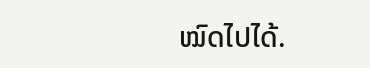ໝົດໄປໄດ້.